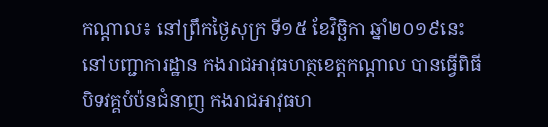កណ្តាល៖ នៅព្រឹកថ្ងៃសុក្រ ទី១៥ ខែវិច្ឆិកា ឆ្នាំ២០១៩នេះ នៅបញ្ជាការដ្ឋាន កងរាជអាវុធហត្ថខេត្តកណ្តាល បានធ្វើពិធីបិទវគ្គបំប៉នជំនាញ កងរាជអាវុធហ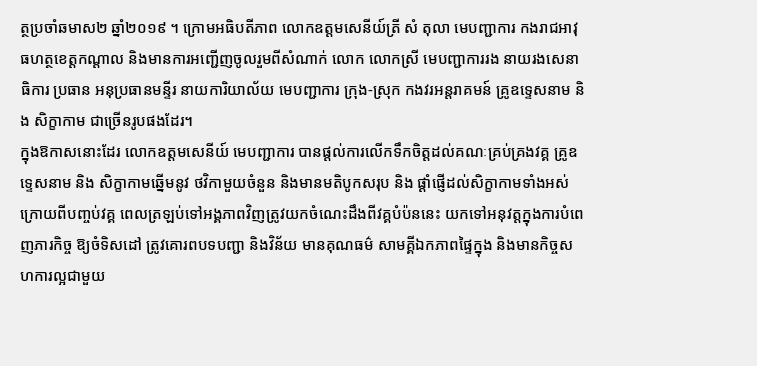ត្ថប្រចាំឆមាស២ ឆ្នាំ២០១៩ ។ ក្រោមអធិបតីភាព លោកឧត្តមសេនីយ៍ត្រី សំ តុលា មេបញ្ជាការ កងរាជអាវុធហត្ថខេត្តកណ្តាល និងមានការអញ្ជើញចូលរួមពីសំណាក់ លោក លោកស្រី មេបញ្ជាការរង នាយរងសេនាធិការ ប្រធាន អនុប្រធានមន្ទីរ នាយការិយាល័យ មេបញ្ជាការ ក្រុង-ស្រុក កងវរអន្តរាគមន៍ គ្រូឧទ្ទេសនាម និង សិក្ខាកាម ជាច្រើនរូបផងដែរ។
ក្នុងឱកាសនោះដែរ លោកឧត្តមសេនីយ៍ មេបញ្ជាការ បានផ្តល់ការលើកទឹកចិត្តដល់គណៈគ្រប់គ្រងវគ្គ គ្រូឧទេ្ទសនាម និង សិក្ខាកាមឆ្នើមនូវ ថវិកាមួយចំនួន និងមានមតិបូកសរុប និង ផ្តាំផ្ញើដល់សិក្ខាកាមទាំងអស់ ក្រោយពីបញ្ចប់វគ្គ ពេលត្រឡប់ទៅអង្គភាពវិញត្រូវយកចំណេះដឹងពីវគ្គបំប៉ននេះ យកទៅអនុវត្តក្នុងការបំពេញភារកិច្ច ឱ្យចំទិសដៅ ត្រូវគោរពបទបញ្ជា និងវិន័យ មានគុណធម៌ សាមគ្គីឯកភាពផ្ទៃក្នុង និងមានកិច្ចសហការល្អជាមួយ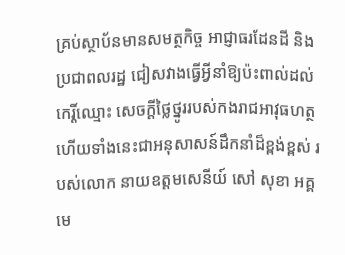គ្រប់ស្ថាប័នមានសមត្ថកិច្ច អាជ្ញាធរដែនដី និងប្រជាពលរដ្ឋ ជៀសវាងធ្វើអ្វីនាំឱ្យប៉ះពាល់ដល់កេរ្តិ៍ឈ្មោះ សេចក្ដីថ្លៃថ្នូររបស់កងរាជអាវុធហត្ថ ហើយទាំងនេះជាអនុសាសន៍ដឹកនាំដ៏ខ្ពង់ខ្ពស់ របស់លោក នាយឧត្តមសេនីយ៍ សៅ សុខា អគ្គមេ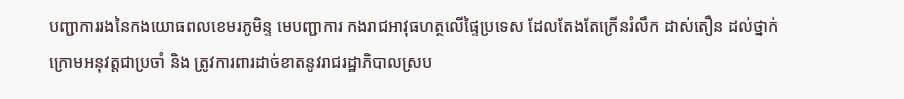បញ្ជាការរងនៃកងយោធពលខេមរភូមិន្ទ មេបញ្ជាការ កងរាជអាវុធហត្ថលើផ្ទៃប្រទេស ដែលតែងតែក្រើនរំលឹក ដាស់តឿន ដល់ថ្នាក់ក្រោមអនុវត្តជាប្រចាំ និង ត្រូវការពារដាច់ខាតនូវរាជរដ្ឋាភិបាលស្រប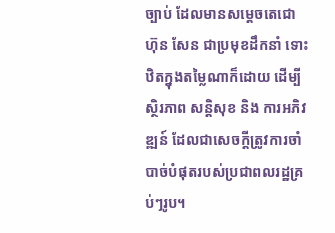ច្បាប់ ដែលមានសម្តេចតេជោ ហ៊ុន សែន ជាប្រមុខដឹកនាំ ទោះឋិតក្នុងតម្លៃណាក៏ដោយ ដើម្បីស្ថិរភាព សន្តិសុខ និង ការអភិវឌ្ឍន៍ ដែលជាសេចក្តីត្រូវការចាំបាច់បំផុតរបស់ប្រជាពលរដ្ឋគ្រប់ៗរូប។